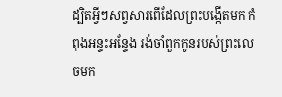ដ្បិតអ្វីៗសព្វសារពើដែលព្រះបង្កើតមក កំពុងអន្ទះអន្ទែង រង់ចាំពួកកូនរបស់ព្រះលេចមក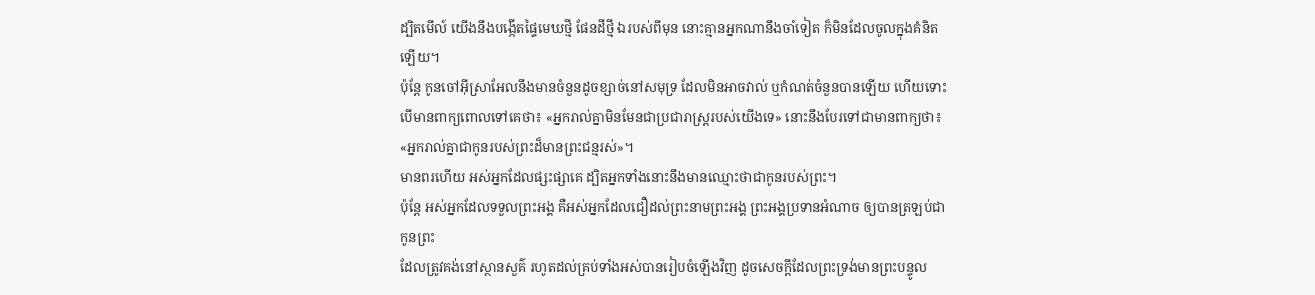ដ្បិតមើល៍ យើងនឹងបង្កើតផ្ទៃមេឃថ្មី ផែនដីថ្មី ឯរបស់ពីមុន នោះគ្មានអ្នកណានឹងចាំទៀត ក៏មិនដែលចូលក្នុងគំនិតឡើយ។
ប៉ុន្តែ កូនចៅអ៊ីស្រាអែលនឹងមានចំនួនដូចខ្សាច់នៅសមុទ្រ ដែលមិនអាចវាល់ ឬកំណត់ចំនួនបានឡើយ ហើយទោះបើមានពាក្យពោលទៅគេថា៖ «អ្នករាល់គ្នាមិនមែនជាប្រជារាស្ត្ររបស់យើងទេ» នោះនឹងបែរទៅជាមានពាក្យថា៖ «អ្នករាល់គ្នាជាកូនរបស់ព្រះដ៏មានព្រះជន្មរស់»។
មានពរហើយ អស់អ្នកដែលផ្សះផ្សាគេ ដ្បិតអ្នកទាំងនោះនឹងមានឈ្មោះថាជាកូនរបស់ព្រះ។
ប៉ុន្តែ អស់អ្នកដែលទទួលព្រះអង្គ គឺអស់អ្នកដែលជឿដល់ព្រះនាមព្រះអង្គ ព្រះអង្គប្រទានអំណាច ឲ្យបានត្រឡប់ជាកូនព្រះ
ដែលត្រូវគង់នៅស្ថានសួគ៌ រហូតដល់គ្រប់ទាំងអស់បានរៀបចំឡើងវិញ ដូចសេចក្ដីដែលព្រះទ្រង់មានព្រះបន្ទូល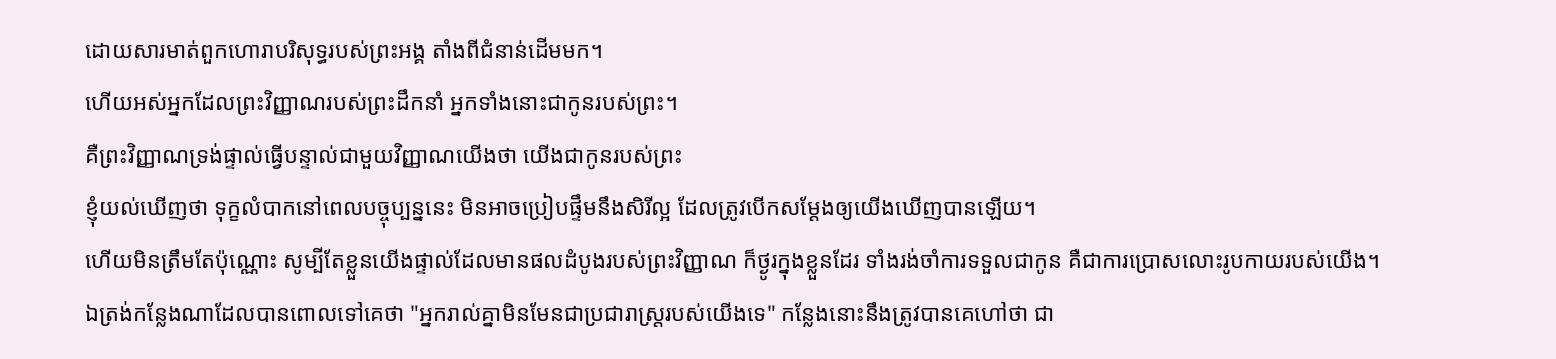ដោយសារមាត់ពួកហោរាបរិសុទ្ធរបស់ព្រះអង្គ តាំងពីជំនាន់ដើមមក។
ហើយអស់អ្នកដែលព្រះវិញ្ញាណរបស់ព្រះដឹកនាំ អ្នកទាំងនោះជាកូនរបស់ព្រះ។
គឺព្រះវិញ្ញាណទ្រង់ផ្ទាល់ធ្វើបន្ទាល់ជាមួយវិញ្ញាណយើងថា យើងជាកូនរបស់ព្រះ
ខ្ញុំយល់ឃើញថា ទុក្ខលំបាកនៅពេលបច្ចុប្បន្ននេះ មិនអាចប្រៀបផ្ទឹមនឹងសិរីល្អ ដែលត្រូវបើកសម្ដែងឲ្យយើងឃើញបានឡើយ។
ហើយមិនត្រឹមតែប៉ុណ្ណោះ សូម្បីតែខ្លួនយើងផ្ទាល់ដែលមានផលដំបូងរបស់ព្រះវិញ្ញាណ ក៏ថ្ងូរក្នុងខ្លួនដែរ ទាំងរង់ចាំការទទួលជាកូន គឺជាការប្រោសលោះរូបកាយរបស់យើង។
ឯត្រង់កន្លែងណាដែលបានពោលទៅគេថា "អ្នករាល់គ្នាមិនមែនជាប្រជារាស្ត្ររបស់យើងទេ" កន្លែងនោះនឹងត្រូវបានគេហៅថា ជា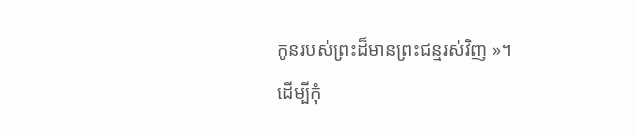កូនរបស់ព្រះដ៏មានព្រះជន្មរស់វិញ »។
ដើម្បីកុំ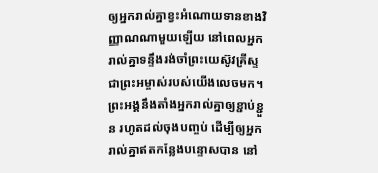ឲ្យអ្នករាល់គ្នាខ្វះអំណោយទានខាងវិញ្ញាណណាមួយឡើយ នៅពេលអ្នករាល់គ្នាទន្ទឹងរង់ចាំព្រះយេស៊ូវគ្រីស្ទ ជាព្រះអម្ចាស់របស់យើងលេចមក។
ព្រះអង្គនឹងតាំងអ្នករាល់គ្នាឲ្យខ្ជាប់ខ្ជួន រហូតដល់ចុងបញ្ចប់ ដើម្បីឲ្យអ្នករាល់គ្នាឥតកន្លែងបន្ទោសបាន នៅ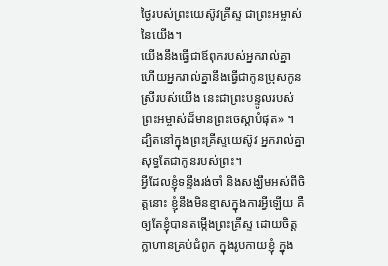ថ្ងៃរបស់ព្រះយេស៊ូវគ្រីស្ទ ជាព្រះអម្ចាស់នៃយើង។
យើងនឹងធ្វើជាឪពុករបស់អ្នករាល់គ្នា ហើយអ្នករាល់គ្នានឹងធ្វើជាកូនប្រុសកូនស្រីរបស់យើង នេះជាព្រះបន្ទូលរបស់ព្រះអម្ចាស់ដ៏មានព្រះចេស្តាបំផុត» ។
ដ្បិតនៅក្នុងព្រះគ្រីស្ទយេស៊ូវ អ្នករាល់គ្នាសុទ្ធតែជាកូនរបស់ព្រះ។
អ្វីដែលខ្ញុំទន្ទឹងរង់ចាំ និងសង្ឃឹមអស់ពីចិត្តនោះ ខ្ញុំនឹងមិនខ្មាសក្នុងការអ្វីឡើយ គឺឲ្យតែខ្ញុំបានតម្កើងព្រះគ្រីស្ទ ដោយចិត្តក្លាហានគ្រប់ជំពូក ក្នុងរូបកាយខ្ញុំ ក្នុង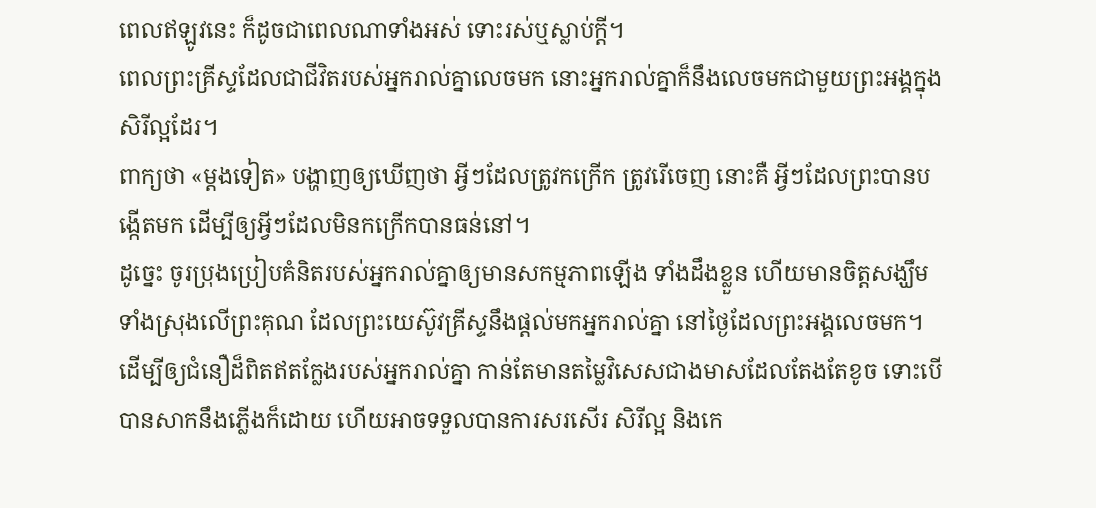ពេលឥឡូវនេះ ក៏ដូចជាពេលណាទាំងអស់ ទោះរស់ឬស្លាប់ក្តី។
ពេលព្រះគ្រីស្ទដែលជាជីវិតរបស់អ្នករាល់គ្នាលេចមក នោះអ្នករាល់គ្នាក៏នឹងលេចមកជាមួយព្រះអង្គក្នុងសិរីល្អដែរ។
ពាក្យថា «ម្តងទៀត» បង្ហាញឲ្យឃើញថា អ្វីៗដែលត្រូវកក្រើក ត្រូវរើចេញ នោះគឺ អ្វីៗដែលព្រះបានបង្កើតមក ដើម្បីឲ្យអ្វីៗដែលមិនកក្រើកបានធន់នៅ។
ដូច្នេះ ចូរប្រុងប្រៀបគំនិតរបស់អ្នករាល់គ្នាឲ្យមានសកម្មភាពឡើង ទាំងដឹងខ្លួន ហើយមានចិត្តសង្ឃឹមទាំងស្រុងលើព្រះគុណ ដែលព្រះយេស៊ូវគ្រីស្ទនឹងផ្តល់មកអ្នករាល់គ្នា នៅថ្ងៃដែលព្រះអង្គលេចមក។
ដើម្បីឲ្យជំនឿដ៏ពិតឥតក្លែងរបស់អ្នករាល់គ្នា កាន់តែមានតម្លៃវិសេសជាងមាសដែលតែងតែខូច ទោះបើបានសាកនឹងភ្លើងក៏ដោយ ហើយអាចទទួលបានការសរសើរ សិរីល្អ និងកេ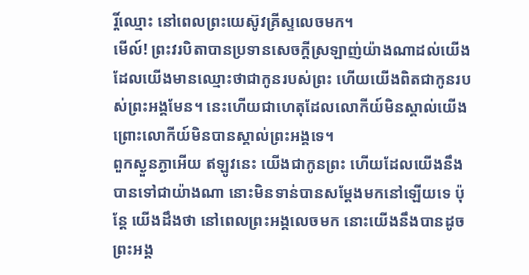រ្តិ៍ឈ្មោះ នៅពេលព្រះយេស៊ូវគ្រីស្ទលេចមក។
មើល៍! ព្រះវរបិតាបានប្រទានសេចក្ដីស្រឡាញ់យ៉ាងណាដល់យើង ដែលយើងមានឈ្មោះថាជាកូនរបស់ព្រះ ហើយយើងពិតជាកូនរបស់ព្រះអង្គមែន។ នេះហើយជាហេតុដែលលោកីយ៍មិនស្គាល់យើង ព្រោះលោកីយ៍មិនបានស្គាល់ព្រះអង្គទេ។
ពួកស្ងួនភ្ងាអើយ ឥឡូវនេះ យើងជាកូនព្រះ ហើយដែលយើងនឹងបានទៅជាយ៉ាងណា នោះមិនទាន់បានសម្តែងមកនៅឡើយទេ ប៉ុន្តែ យើងដឹងថា នៅពេលព្រះអង្គលេចមក នោះយើងនឹងបានដូចព្រះអង្គ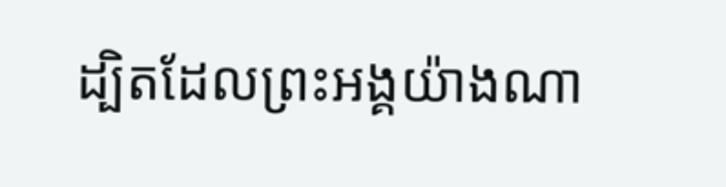ដ្បិតដែលព្រះអង្គយ៉ាងណា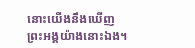នោះយើងនឹងឃើញព្រះអង្គយ៉ាងនោះឯង។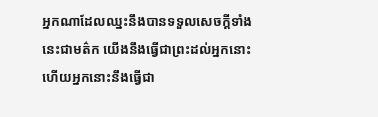អ្នកណាដែលឈ្នះនឹងបានទទួលសេចក្ដីទាំងនេះជាមត៌ក យើងនឹងធ្វើជាព្រះដល់អ្នកនោះ ហើយអ្នកនោះនឹងធ្វើជា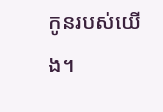កូនរបស់យើង។